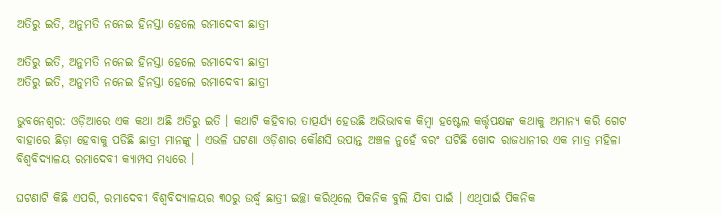ଅତିରୁ ଇତି, ଅନୁମତି ନନେଇ ହିନସ୍ତା ହେଲେ ରମାଦେବୀ ଛାତ୍ରୀ

ଅତିରୁ ଇତି, ଅନୁମତି ନନେଇ ହିନସ୍ତା ହେଲେ ରମାଦେବୀ ଛାତ୍ରୀ
ଅତିରୁ ଇତି, ଅନୁମତି ନନେଇ ହିନସ୍ତା ହେଲେ ରମାଦେବୀ ଛାତ୍ରୀ

ଭୁବନେଶ୍ୱର: ଓଡ଼ିଆରେ ଏକ କଥା ଅଛି ଅତିରୁ ଇତି । କଥାଟି କହିବାର ତାତ୍ପର୍ଯ୍ୟ ହେଉଛି ଅଭିଭାବକ କିମ୍ବା ହଷ୍ଟେଲ କର୍ତ୍ତୃପକ୍ଷଙ୍କ କଥାକୁ ଅମାନ୍ୟ କରି ଗେଟ ବାହାରେ ଛିଡ଼ା ହେବାକୁ ପଡିଛି ଛାତ୍ରୀ ମାନଙ୍କୁ । ଏଭଳି ଘଟଣା ଓଡ଼ିଶାର କୌଣସି ଉପାନ୍ତ ଅଞ୍ଚଳ ନୁହେଁ ବରଂ ଘଟିଛି ଖୋଦ ରାଜଧାନୀର ଏକ ମାତ୍ର ମହିଳା ବିଶ୍ୱବିଦ୍ୟାଳୟ ରମାଦେବୀ କ୍ୟାମ୍ପସ ମଧ୍ୟରେ ।

ଘଟଣାଟି କିଛି ଏପରି, ରମାଦେବୀ ବିଶ୍ୱବିଦ୍ୟାଳୟର ୩୦ରୁ ଉର୍ଦ୍ଧ୍ବ ଛାତ୍ରୀ ଇଚ୍ଛା କରିଥିଲେ ପିକନିକ ବୁଲି ଯିବା ପାଇଁ । ଏଥିପାଇଁ ପିକନିକ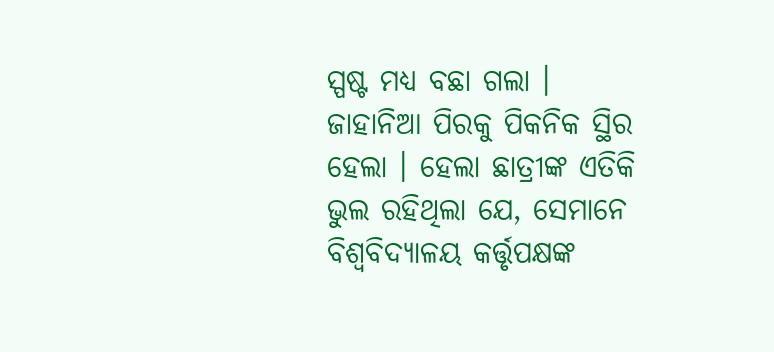ସ୍ପଷ୍ଟ ମଧ୍ୟ ବଛା ଗଲା । ଜାହାନିଆ ପିରକୁ ପିକନିକ ସ୍ଥିର ହେଲା । ହେଲା ଛାତ୍ରୀଙ୍କ ଏତିକି ଭୁଲ ରହିଥିଲା ଯେ, ସେମାନେ ବିଶ୍ୱବିଦ୍ୟାଳୟ କର୍ତ୍ତୃପକ୍ଷଙ୍କ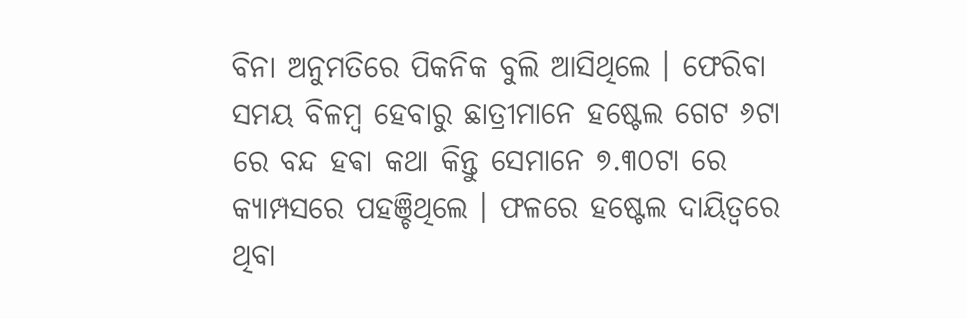ବିନା ଅନୁମତିରେ ପିକନିକ ବୁଲି ଆସିଥିଲେ । ଫେରିବା ସମୟ ବିଳମ୍ବ ହେବାରୁ ଛାତ୍ରୀମାନେ ହଷ୍ଟେଲ ଗେଟ ୬ଟା ରେ ବନ୍ଦ ହଵା କଥା କିନ୍ତୁ ସେମାନେ ୭.୩୦ଟା ରେ କ୍ୟାମ୍ପସରେ ପହଞ୍ଚିଥିଲେ । ଫଳରେ ହଷ୍ଟେଲ ଦାୟିତ୍ୱରେ ଥିବା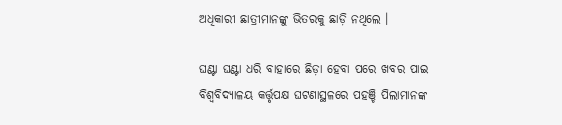ଅଧିକାରୀ ଛାତ୍ରୀମାନଙ୍କୁ ଭିତରକୁ ଛାଡ଼ି ନଥିଲେ ।

ଘଣ୍ଟା ଘଣ୍ଟା ଧରି ବାହାରେ ଛିଡ଼ା ହେବା ପରେ ଖବର ପାଇ ବିଶ୍ୱବିଦ୍ୟାଳୟ କର୍ତ୍ତୃପକ୍ଷ ଘଟଣାସ୍ଥଳରେ ପହଞ୍ଚି ପିଲାମାନଙ୍କ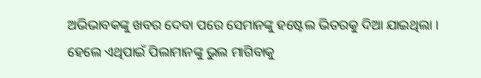ଅଭିଭାବକଙ୍କୁ ଖବର ଦେବା ପରେ ସେମାନଙ୍କୁ ହଷ୍ଟେଲ ଭିତରକୁ ଦିଆ ଯାଇଥିଲା । ହେଲେ ଏଥିପାଇଁ ପିଲାମାନଙ୍କୁ ଭୁଲ ମାଗିବାକୁ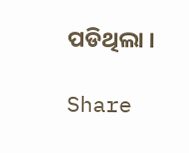ପଡିଥିଲା ।

Share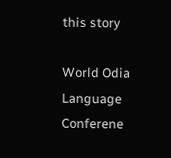this story

World Odia Language Conferene